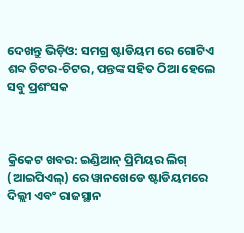ଦେଖନ୍ତୁ ଭିଡ଼ିଓ: ସମଗ୍ର ଷ୍ଟାଡିୟମ ରେ ଗୋଟିଏ ଶବ୍ଦ ଚିଟର-ଚିଟର, ପନ୍ତଙ୍କ ସହିତ ଠିଆ ହେଲେ ସବୁ ପ୍ରଶଂସକ



କ୍ରିକେଟ ଖବର: ଇଣ୍ଡିଆନ୍ ପ୍ରିମିୟର ଲିଗ୍ (ଆଇପିଏଲ୍) ରେ ୱାନଖେଡେ ଷ୍ଟାଡିୟମରେ ଦିଲ୍ଲୀ ଏବଂ ରାଜସ୍ଥାନ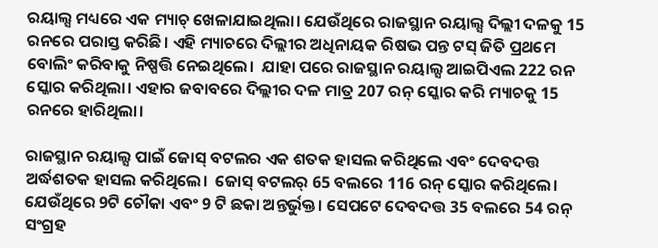ରୟାଲ୍ସ ମଧ୍ୟରେ ଏକ ମ୍ୟାଚ୍ ଖେଳାଯାଇଥିଲା। ଯେଉଁଥିରେ ରାଜସ୍ଥାନ ରୟାଲ୍ସ ଦିଲ୍ଲୀ ଦଳକୁ 15 ରନରେ ପରାସ୍ତ କରିଛି। ଏହି ମ୍ୟାଚରେ ଦିଲ୍ଲୀର ଅଧିନାୟକ ରିଷଭ ପନ୍ତ ଟସ୍ ଜିତି ପ୍ରଥମେ ବୋଲିଂ କରିବାକୁ ନିଷ୍ପତ୍ତି ନେଇଥିଲେ।  ଯାହା ପରେ ରାଜସ୍ଥାନ ରୟାଲ୍ସ ଆଇପିଏଲ 222 ରନ ସ୍କୋର କରିଥିଲା। ଏହାର ଜବାବରେ ଦିଲ୍ଲୀର ଦଳ ମାତ୍ର 207 ରନ୍ ସ୍କୋର କରି ମ୍ୟାଚକୁ 15 ରନରେ ହାରିଥିଲା।

ରାଜସ୍ଥାନ ରୟାଲ୍ସ ପାଇଁ ଜୋସ୍ ବଟଲର ଏକ ଶତକ ହାସଲ କରିଥିଲେ ଏବଂ ଦେବଦତ୍ତ ଅର୍ଦ୍ଧଶତକ ହାସଲ କରିଥିଲେ।  ଜୋସ୍ ବଟଲର୍ 65 ବଲରେ 116 ରନ୍ ସ୍କୋର କରିଥିଲେ। ଯେଉଁଥିରେ 9ଟି ଚୌକା ଏବଂ 9 ଟି ଛକା ଅନ୍ତର୍ଭୁକ୍ତ। ସେପଟେ ଦେବଦତ୍ତ 35 ବଲରେ 54 ରନ୍ ସଂଗ୍ରହ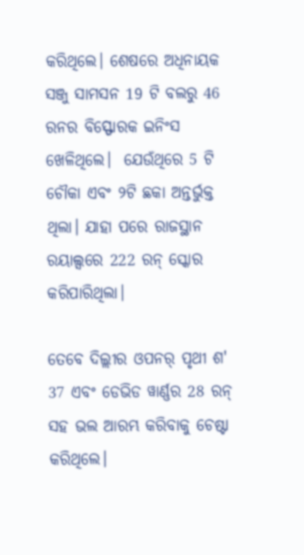କରିଥିଲେ। ଶେଷରେ ଅଧିନାୟକ ସଞ୍ଜୁ ସାମସନ 19 ଟି ବଲରୁ 46 ରନର ବିସ୍ଫୋରକ ଇନିଂସ ଖେଳିଥିଲେ।  ଯେଉଁଥିରେ 5 ଟି ଚୌକା ଏବଂ ୨ଟି ଛକା ଅନ୍ତର୍ଭୁକ୍ତ ଥିଲା। ଯାହା ପରେ ରାଜସ୍ଥାନ ରୟାଲ୍ସରେ 222 ରନ୍ ସ୍କୋର କରିପାରିଥିଲା।

ତେବେ ଦିଲ୍ଲୀର ଓପନର୍ ପୃଥୀ ଶ' 37 ଏବଂ ଡେଭିଡ ୱାର୍ଣ୍ଣର 28 ରନ୍ ସହ ଭଲ ଆରମ୍ଭ କରିବାକୁ ଚେଷ୍ଟା କରିଥିଲେ।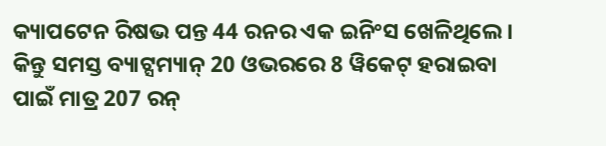କ୍ୟାପଟେନ ରିଷଭ ପନ୍ତ 44 ରନର ଏକ ଇନିଂସ ଖେଳିଥିଲେ।  କିନ୍ତୁ ସମସ୍ତ ବ୍ୟାଟ୍ସମ୍ୟାନ୍ 20 ଓଭରରେ 8 ୱିକେଟ୍ ହରାଇବା ପାଇଁ ମାତ୍ର 207 ରନ୍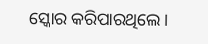ସ୍କୋର କରିପାରଥିଲେ।